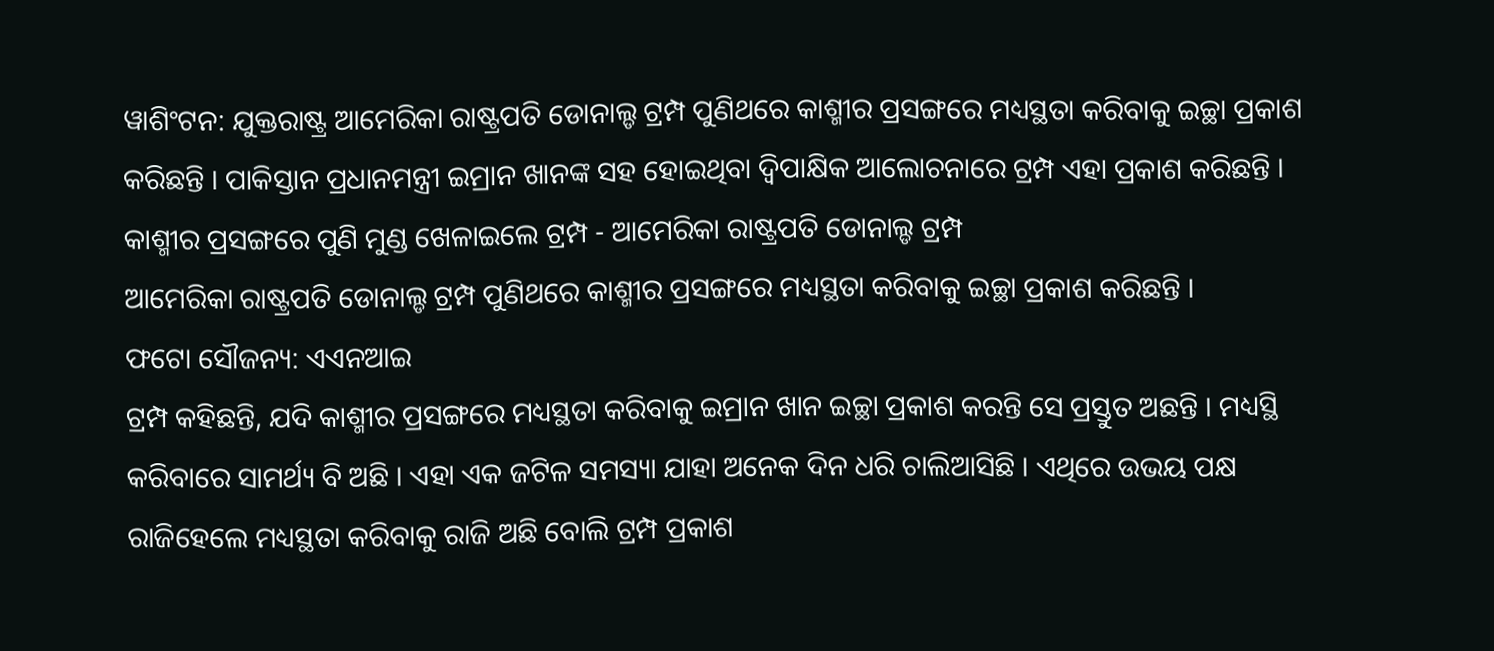ୱାଶିଂଟନ: ଯୁକ୍ତରାଷ୍ଟ୍ର ଆମେରିକା ରାଷ୍ଟ୍ରପତି ଡୋନାଲ୍ଡ ଟ୍ରମ୍ପ ପୁଣିଥରେ କାଶ୍ମୀର ପ୍ରସଙ୍ଗରେ ମଧ୍ୟସ୍ଥତା କରିବାକୁ ଇଚ୍ଛା ପ୍ରକାଶ କରିଛନ୍ତି । ପାକିସ୍ତାନ ପ୍ରଧାନମନ୍ତ୍ରୀ ଇମ୍ରାନ ଖାନଙ୍କ ସହ ହୋଇଥିବା ଦ୍ବିପାକ୍ଷିକ ଆଲୋଚନାରେ ଟ୍ରମ୍ପ ଏହା ପ୍ରକାଶ କରିଛନ୍ତି ।
କାଶ୍ମୀର ପ୍ରସଙ୍ଗରେ ପୁଣି ମୁଣ୍ଡ ଖେଳାଇଲେ ଟ୍ରମ୍ପ - ଆମେରିକା ରାଷ୍ଟ୍ରପତି ଡୋନାଲ୍ଡ ଟ୍ରମ୍ପ
ଆମେରିକା ରାଷ୍ଟ୍ରପତି ଡୋନାଲ୍ଡ ଟ୍ରମ୍ପ ପୁଣିଥରେ କାଶ୍ମୀର ପ୍ରସଙ୍ଗରେ ମଧ୍ୟସ୍ଥତା କରିବାକୁ ଇଚ୍ଛା ପ୍ରକାଶ କରିଛନ୍ତି ।
ଫଟୋ ସୌଜନ୍ୟ: ଏଏନଆଇ
ଟ୍ରମ୍ପ କହିଛନ୍ତି, ଯଦି କାଶ୍ମୀର ପ୍ରସଙ୍ଗରେ ମଧ୍ୟସ୍ଥତା କରିବାକୁ ଇମ୍ରାନ ଖାନ ଇଚ୍ଛା ପ୍ରକାଶ କରନ୍ତି ସେ ପ୍ରସ୍ତୁତ ଅଛନ୍ତି । ମଧ୍ୟସ୍ଥି କରିବାରେ ସାମର୍ଥ୍ୟ ବି ଅଛି । ଏହା ଏକ ଜଟିଳ ସମସ୍ୟା ଯାହା ଅନେକ ଦିନ ଧରି ଚାଲିଆସିଛି । ଏଥିରେ ଉଭୟ ପକ୍ଷ ରାଜିହେଲେ ମଧ୍ୟସ୍ଥତା କରିବାକୁ ରାଜି ଅଛି ବୋଲି ଟ୍ରମ୍ପ ପ୍ରକାଶ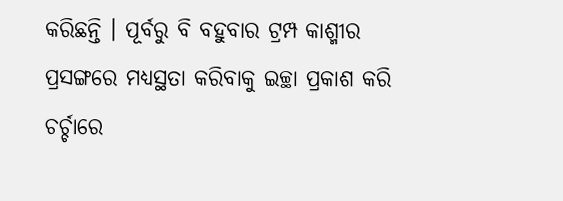କରିଛନ୍ତି । ପୂର୍ବରୁ ବି ବହୁବାର ଟ୍ରମ୍ପ କାଶ୍ମୀର ପ୍ରସଙ୍ଗରେ ମଧ୍ୟସ୍ଥତା କରିବାକୁ ଇଚ୍ଛା ପ୍ରକାଶ କରି ଚର୍ଚ୍ଚାରେ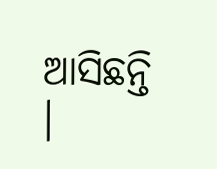ଆସିଛନ୍ତି ।